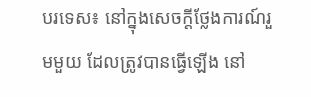បរទេស៖ នៅក្នុងសេចក្តីថ្លែងការណ៍រួមមួយ ដែលត្រូវបានធ្វើឡើង នៅ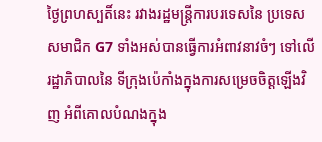ថ្ងៃព្រហស្បតិ៍នេះ រវាងរដ្ឋមន្ត្រីការបរទេសនៃ ប្រទេសសមាជិក G7 ទាំងអស់បានធ្វើការអំពាវនាវចំៗ ទៅលើរដ្ឋាភិបាលនៃ ទីក្រុងប៉េកាំងក្នុងការសម្រេចចិត្តឡើងវិញ អំពីគោលបំណងក្នុង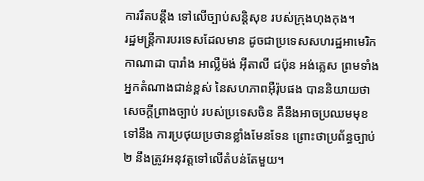ការរឹតបន្តឹង ទៅលើច្បាប់សន្តិសុខ របស់ក្រុងហុងកុង។
រដ្ឋមន្ត្រីការបរទេសដែលមាន ដូចជាប្រទេសសហរដ្ឋអាមេរិក កាណាដា បារាំង អាល្លឺម៉ង់ អ៊ីតាលី ជប៉ុន អង់គ្លេស ព្រមទាំងអ្នកតំណាងជាន់ខ្ពស់ នៃសហភាពអ៊ឺរ៉ុបផង បាននិយាយថា សេចក្តីព្រាងច្បាប់ របស់ប្រទេសចិន គឺនឹងអាចប្រឈមមុខទៅនឹង ការប្រថុយប្រថានខ្លាំងមែនទែន ព្រោះថាប្រព័ន្ធច្បាប់២ នឹងត្រូវអនុវត្តទៅលើតំបន់តែមួយ។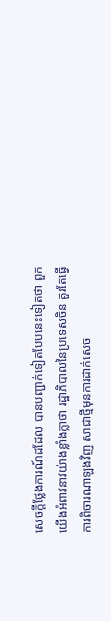សេចក្តីថ្លែងការណ៍ដដែល បានបញ្ជាក់ទៀតបែបនេះទៀតថា ពួកយើងអំពាវនាវយ់ាងខ្លាំងក្លាថា រដ្ឋាភិបាលនៃប្រទេសចិន គួរតែធ្វើការពិចារណាឡងវិញ សាជាថ្មីមុនការដាក់សេច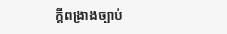ក្តីពង្រាងច្បាប់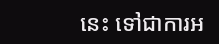នេះ ទៅជាការអ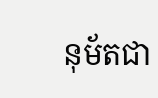នុម័តជា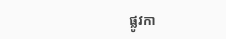ផ្លូវកា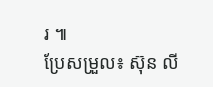រ ៕
ប្រែសម្រួល៖ ស៊ុន លី